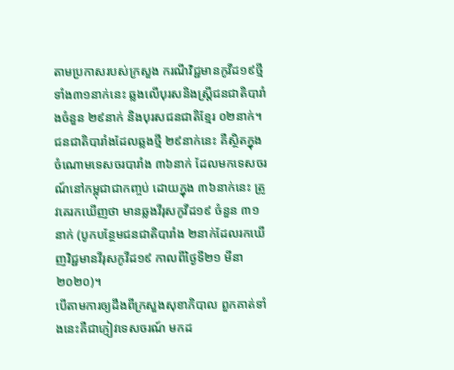តាមប្រកាសរបស់ក្រសួង ករណីវិជ្ជមានកូវីដ១៩ថ្មី ទាំង៣១នាក់នេះ ឆ្លងលើបុរសនិងស្ត្រីជនជាតិបារាំងចំនួន ២៩នាក់ និងបុរសជនជាតិខ្មែរ ០២នាក់។
ជនជាតិបារាំងដែលឆ្លងថ្មី ២៩នាក់នេះ គឺស្ថិតក្នុងចំណោមទេសចរបារាំង ៣៦នាក់ ដែលមកទេសចរណ៍នៅកម្ពុជាជាកញ្ចប់ ដោយក្នុង ៣៦នាក់នេះ ត្រូវគេរកឃើញថា មានឆ្លងវីរុសកូវីដ១៩ ចំនួន ៣១នាក់ (បូកបន្ថែមជនជាតិបារាំង ២នាក់ដែលរកឃើញវិជ្ជមានវីរុសកូវីដ១៩ កាលពីថ្ងៃទី២១ មីនា ២០២០)។
បើតាមការឲ្យដឹងពីក្រសួងសុខាភិបាល ពួកគាត់ទាំងនេះគឺជាភ្ញៀវទេសចរណ៍ មកដ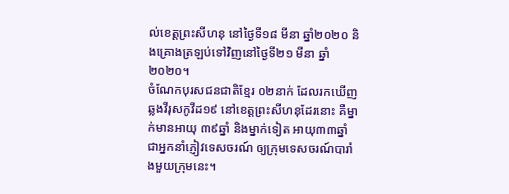ល់ខេត្តព្រះសីហនុ នៅថ្ងៃទី១៨ មីនា ឆ្នាំ២០២០ និងគ្រោងត្រឡប់ទៅវិញនៅថ្ងៃទី២១ មីនា ឆ្នាំ២០២០។
ចំណែកបុរសជនជាតិខ្មែរ ០២នាក់ ដែលរកឃើញឆ្លងវីរុសកូវីដ១៩ នៅខេត្តព្រះសីហនុដែរនោះ គឺម្នាក់មានអាយុ ៣៩ឆ្នាំ និងម្នាក់ទៀត អាយុ៣៣ឆ្នាំ ជាអ្នកនាំភ្ញៀវទេសចរណ៍ ឲ្យក្រុមទេសចរណ៍បារាំងមួយក្រុមនេះ។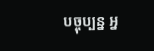បច្ចុប្បន្ន អ្ន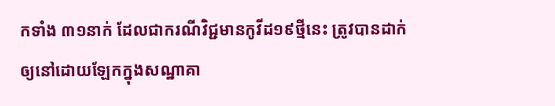កទាំង ៣១នាក់ ដែលជាករណីវិជ្ជមានកូវីដ១៩ថ្មីនេះ ត្រូវបានដាក់ឲ្យនៅដោយឡែកក្នុងសណ្ឋាគា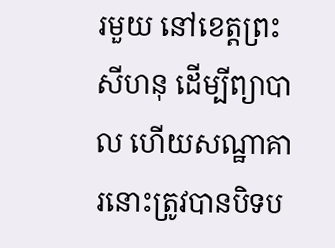រមួយ នៅខេត្តព្រះសីហនុ ដើម្បីព្យាបាល ហើយសណ្ឋាគារនោះត្រូវបានបិទប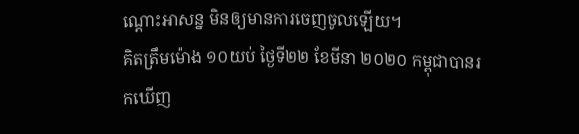ណ្ដោះអាសន្ន មិនឲ្យមានការចេញចូលឡើយ។
គិតត្រឹមម៉ោង ១០យប់ ថ្ងៃទី២២ ខែមីនា ២០២០ កម្ពុជាបានរកឃើញ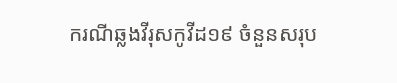ករណីឆ្លងវីរុសកូវីដ១៩ ចំនួនសរុប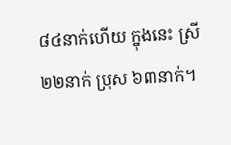៨៤នាក់ហើយ ក្នុងនេះ ស្រី ២២នាក់ ប្រុស ៦៣នាក់។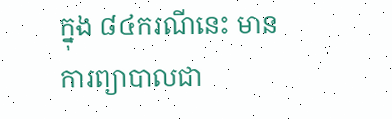ក្នុង ៨៤ករណីនេះ មានការព្យាបាលជា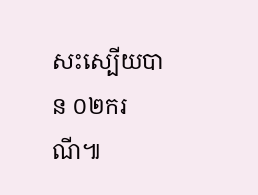សះស្បើយបាន ០២ករណី៕